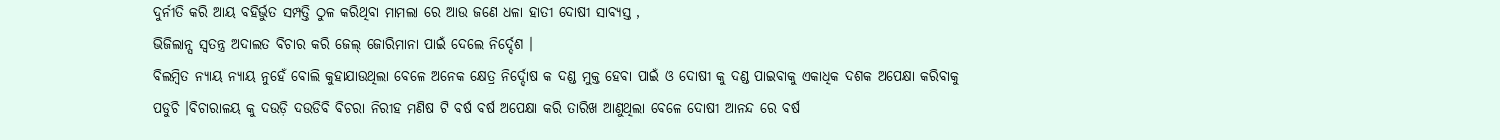ଦୁର୍ନୀତି କରି ଆୟ ବହିର୍ଭୁତ ସମ୍ପତ୍ତି ଠୁଳ କରିଥିବା ମାମଲା ରେ ଆଉ ଜଣେ ଧଳା ହାତୀ ଦୋଷୀ ସାବ୍ୟସ୍ତ ,
ଭିଜିଲାନ୍ସ ସ୍ବତନ୍ତ୍ର ଅଦାଲତ ବିଚାର କରି ଜେଲ୍ ଜୋରିମାନା ପାଇଁ ଦେଲେ ନିର୍ଦ୍ଦେଶ ।
ବିଲମ୍ୱିତ ନ୍ୟାୟ ନ୍ୟାୟ ନୁହେଁ ବୋଲି କୁହାଯାଉଥିଲା ବେଳେ ଅନେକ କ୍ଷେତ୍ର ନିର୍ଦ୍ଦୋଷ କ ଦଣ୍ଡ ମୁକ୍ତ ହେବା ପାଇଁ ଓ ଦୋଷୀ କୁ ଦଣ୍ଡ ପାଇବାକୁ ଏକାଧିକ ଦଶକ ଅପେକ୍ଷା କରିବାକୁ ପଡୁଚି ।ବିଚାରାଳୟ କୁ ଦଉଡ଼ି ଦଉଡିବି ବିଚରା ନିରୀହ ମଣିଷ ଟି ବର୍ଷ ବର୍ଷ ଅପେକ୍ଷା କରି ତାରିଖ ଆଣୁଥିଲା ବେଳେ ଦୋଷୀ ଆନନ୍ଦ ରେ ବର୍ଷ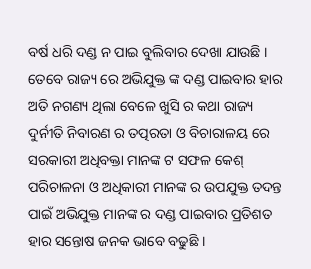ବର୍ଷ ଧରି ଦଣ୍ଡ ନ ପାଇ ବୁଲିବାର ଦେଖା ଯାଉଛି । ତେବେ ରାଜ୍ୟ ରେ ଅଭିଯୁକ୍ତ ଙ୍କ ଦଣ୍ଡ ପାଇବାର ହାର ଅତି ନଗଣ୍ୟ ଥିଲା ବେଳେ ଖୁସି ର କଥା ରାଜ୍ୟ ଦୁର୍ନୀତି ନିବାରଣ ର ତତ୍ପରତା ଓ ବିଚାରାଳୟ ରେ ସରକାରୀ ଅଧିବକ୍ତା ମାନଙ୍କ ଟ ସଫଳ କେଶ୍ ପରିଚାଳନା ଓ ଅଧିକାରୀ ମାନଙ୍କ ର ଉପଯୁକ୍ତ ତଦନ୍ତ ପାଇଁ ଅଭିଯୁକ୍ତ ମାନଙ୍କ ର ଦଣ୍ଡ ପାଇବାର ପ୍ରତିଶତ ହାର ସନ୍ତୋଷ ଜନକ ଭାବେ ବଢୁଛି ।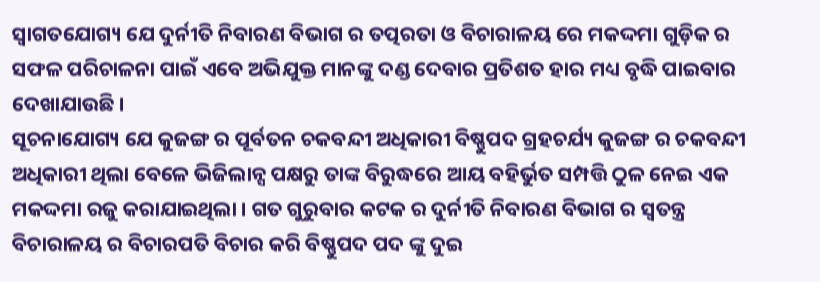ସ୍ଵାଗତଯୋଗ୍ୟ ଯେ ଦୁର୍ନୀତି ନିବାରଣ ବିଭାଗ ର ତତ୍ପରତା ଓ ବିଚାରାଳୟ ରେ ମକଦ୍ଦମା ଗୁଡ଼ିକ ର ସଫଳ ପରିଚାଳନା ପାଇଁ ଏବେ ଅଭିଯୁକ୍ତ ମାନଙ୍କୁ ଦଣ୍ଡ ଦେବାର ପ୍ରତିଶତ ହାର ମଧ୍ୟ ବୃଦ୍ଧି ପାଇବାର ଦେଖାଯାଉଛି ।
ସୂଚନାଯୋଗ୍ୟ ଯେ କୁଜଙ୍ଗ ର ପୂର୍ବତନ ଚକବନ୍ଦୀ ଅଧିକାରୀ ବିଷ୍ଣୁପଦ ଗ୍ରହଚର୍ଯ୍ୟ କୁଜଙ୍ଗ ର ଚକବନ୍ଦୀ ଅଧିକାରୀ ଥିଲା ବେଳେ ଭିଜିଲାନ୍ସ ପକ୍ଷରୁ ତାଙ୍କ ବିରୁଦ୍ଧରେ ଆୟ ବହିର୍ଭୁତ ସମ୍ପତ୍ତି ଠୁଳ ନେଇ ଏକ ମକଦ୍ଦମା ରଜୁ କରାଯାଇଥିଲା । ଗତ ଗୁରୁବାର କଟକ ର ଦୁର୍ନୀତି ନିବାରଣ ବିଭାଗ ର ସ୍ଵତନ୍ତ୍ର ବିଚାରାଳୟ ର ବିଚାରପତି ବିଚାର କରି ବିଷ୍ଣୁପଦ ପଦ ଙ୍କୁ ଦୁଇ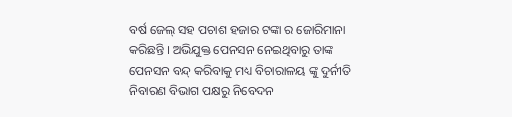ବର୍ଷ ଜେଲ୍ ସହ ପଚାଶ ହଜାର ଟଙ୍କା ର ଜୋରିମାନା କରିଛନ୍ତି । ଅଭିଯୁକ୍ତ ପେନସନ ନେଇଥିବାରୁ ତାଙ୍କ ପେନସନ ବନ୍ଦ୍ କରିବାକୁ ମଧ୍ୟ ବିଚାରାଳୟ ଙ୍କୁ ଦୁର୍ନୀତି ନିବାରଣ ବିଭାଗ ପକ୍ଷରୁ ନିବେଦନ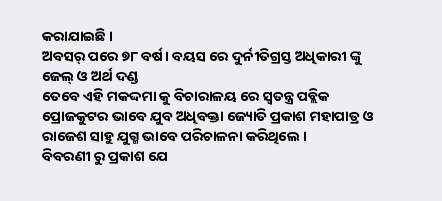କରାଯାଇଛି ।
ଅବସର୍ ପରେ ୭୮ ବର୍ଷ। ବୟସ ରେ ଦୁର୍ନୀତିଗ୍ରସ୍ତ ଅଧିକାରୀ ଙ୍କୁ ଜେଲ୍ ଓ ଅର୍ଥ ଦଣ୍ଡ
ତେବେ ଏହି ମକଦ୍ଦମା କୁ ବିଚାରାଳୟ ରେ ସ୍ଵତନ୍ତ୍ର ପବ୍ଲିକ ପ୍ରୋଜକୁଟର ଭାବେ ଯୁବ ଅଧିବକ୍ତା ଜ୍ୟୋତି ପ୍ରକାଶ ମହାପାତ୍ର ଓ ରାଜେଶ ସାହୁ ଯୁଗ୍ମ ଭାବେ ପରିଚାଳନା କରିଥିଲେ ।
ବିବରଣୀ ରୁ ପ୍ରକାଶ ଯେ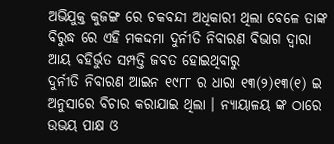ଅଭିଯୁକ୍ତ କୁଜଙ୍ଗ ରେ ଚକବନ୍ଦୀ ଅଧିକାରୀ ଥିଲା ବେଳେ ତାଙ୍କ ବିରୁଦ୍ଧ ରେ ଏହି ମକଦ୍ଦମା ଦୁର୍ନୀତି ନିବାରଣ ବିଭାଗ ଦ୍ଵାରା ଆୟ ବହିର୍ଭୁତ ସମ୍ପତ୍ତି ଜବତ ହୋଇଥିବାରୁ
ଦୁର୍ନୀତି ନିବାରଣ ଆଇନ ୧୯୮୮ ର ଧାରା ୧୩(୨)୧୩(୧) ଇ ଅନୁସାରେ ବିଚାର କରାଯାଇ ଥିଲା । ନ୍ୟାୟାଳୟ ଙ୍କ ଠାରେ ଉଭୟ ପାକ୍ଷ ଓ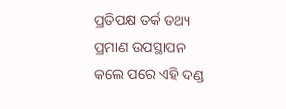ପ୍ରତିପକ୍ଷ ତର୍କ ତଥ୍ୟ ପ୍ରମାଣ ଉପସ୍ଥାପନ କଲେ ପରେ ଏହି ଦଣ୍ଡ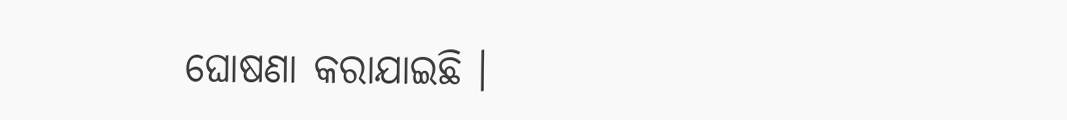ଘୋଷଣା କରାଯାଇଛି ।